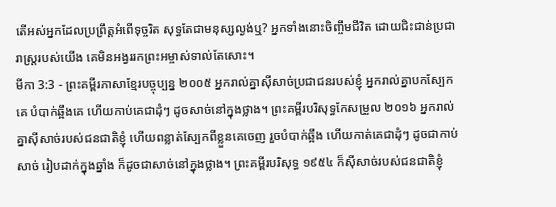តើអស់អ្នកដែលប្រព្រឹត្តអំពើទុច្ចរិត សុទ្ធតែជាមនុស្សល្ងង់ឬ? អ្នកទាំងនោះចិញ្ចឹមជីវិត ដោយជិះជាន់ប្រជារាស្ត្ររបស់យើង គេមិនអង្វររកព្រះអម្ចាស់ទាល់តែសោះ។
មីកា 3:3 - ព្រះគម្ពីរភាសាខ្មែរបច្ចុប្បន្ន ២០០៥ អ្នករាល់គ្នាស៊ីសាច់ប្រជាជនរបស់ខ្ញុំ អ្នករាល់គ្នាបកស្បែកគេ បំបាក់ឆ្អឹងគេ ហើយកាប់គេជាដុំៗ ដូចសាច់នៅក្នុងថ្លាង។ ព្រះគម្ពីរបរិសុទ្ធកែសម្រួល ២០១៦ អ្នករាល់គ្នាស៊ីសាច់របស់ជនជាតិខ្ញុំ ហើយពន្លាត់ស្បែកពីខ្លួនគេចេញ រួចបំបាក់ឆ្អឹង ហើយកាត់គេជាដុំៗ ដូចជាកាប់សាច់ រៀបដាក់ក្នុងឆ្នាំង ក៏ដូចជាសាច់នៅក្នុងថ្លាង។ ព្រះគម្ពីរបរិសុទ្ធ ១៩៥៤ ក៏ស៊ីសាច់របស់ជនជាតិខ្ញុំ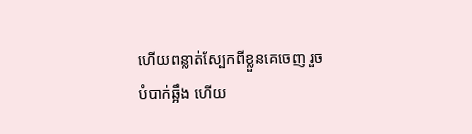ហើយពន្លាត់ស្បែកពីខ្លួនគេចេញ រួចបំបាក់ឆ្អឹង ហើយ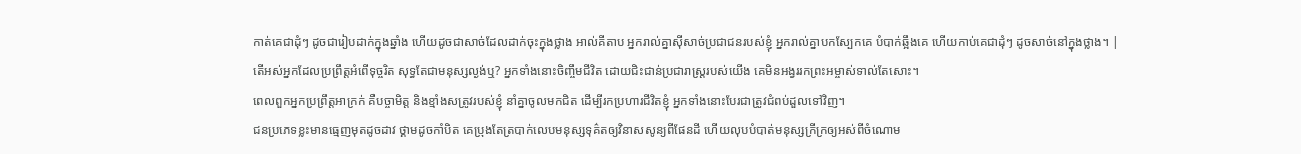កាត់គេជាដុំៗ ដូចជារៀបដាក់ក្នុងឆ្នាំង ហើយដូចជាសាច់ដែលដាក់ចុះក្នុងថ្លាង អាល់គីតាប អ្នករាល់គ្នាស៊ីសាច់ប្រជាជនរបស់ខ្ញុំ អ្នករាល់គ្នាបកស្បែកគេ បំបាក់ឆ្អឹងគេ ហើយកាប់គេជាដុំៗ ដូចសាច់នៅក្នុងថ្លាង។ |
តើអស់អ្នកដែលប្រព្រឹត្តអំពើទុច្ចរិត សុទ្ធតែជាមនុស្សល្ងង់ឬ? អ្នកទាំងនោះចិញ្ចឹមជីវិត ដោយជិះជាន់ប្រជារាស្ត្ររបស់យើង គេមិនអង្វររកព្រះអម្ចាស់ទាល់តែសោះ។
ពេលពួកអ្នកប្រព្រឹត្តអាក្រក់ គឺបច្ចាមិត្ត និងខ្មាំងសត្រូវរបស់ខ្ញុំ នាំគ្នាចូលមកជិត ដើម្បីរកប្រហារជីវិតខ្ញុំ អ្នកទាំងនោះបែរជាត្រូវជំពប់ដួលទៅវិញ។
ជនប្រភេទខ្លះមានធ្មេញមុតដូចដាវ ថ្គាមដូចកាំបិត គេប្រុងតែត្របាក់លេបមនុស្សទុគ៌តឲ្យវិនាសសូន្យពីផែនដី ហើយលុបបំបាត់មនុស្សក្រីក្រឲ្យអស់ពីចំណោម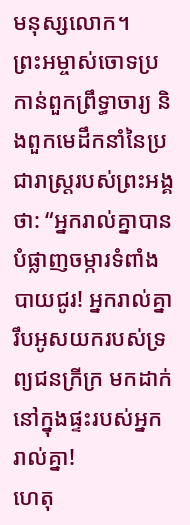មនុស្សលោក។
ព្រះអម្ចាស់ចោទប្រកាន់ពួកព្រឹទ្ធាចារ្យ និងពួកមេដឹកនាំនៃប្រជារាស្ត្ររបស់ព្រះអង្គថា: “អ្នករាល់គ្នាបានបំផ្លាញចម្ការទំពាំងបាយជូរ! អ្នករាល់គ្នារឹបអូសយករបស់ទ្រព្យជនក្រីក្រ មកដាក់នៅក្នុងផ្ទះរបស់អ្នករាល់គ្នា!
ហេតុ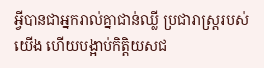អ្វីបានជាអ្នករាល់គ្នាជាន់ឈ្លី ប្រជារាស្ត្ររបស់យើង ហើយបង្អាប់កិត្តិយសជ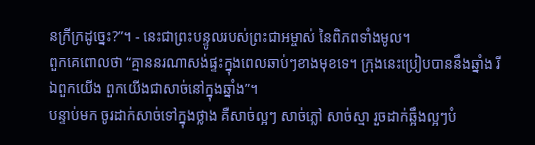នក្រីក្រដូច្នេះ?”។ - នេះជាព្រះបន្ទូលរបស់ព្រះជាអម្ចាស់ នៃពិភពទាំងមូល។
ពួកគេពោលថា “គ្មាននរណាសង់ផ្ទះក្នុងពេលឆាប់ៗខាងមុខទេ។ ក្រុងនេះប្រៀបបាននឹងឆ្នាំង រីឯពួកយើង ពួកយើងជាសាច់នៅក្នុងឆ្នាំង”។
បន្ទាប់មក ចូរដាក់សាច់ទៅក្នុងថ្លាង គឺសាច់ល្អៗ សាច់ភ្លៅ សាច់ស្មា រួចដាក់ឆ្អឹងល្អៗបំ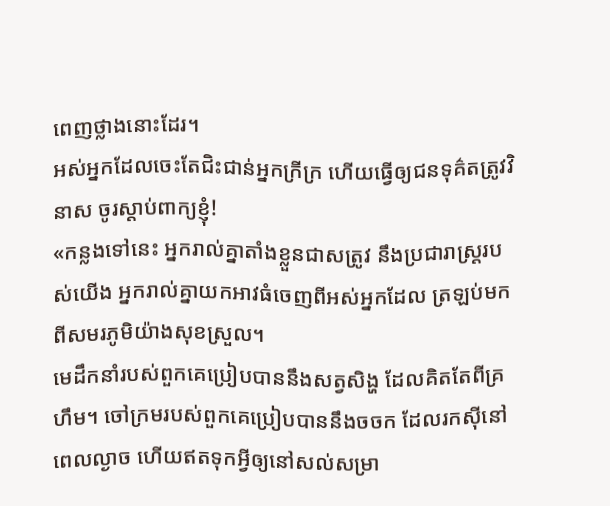ពេញថ្លាងនោះដែរ។
អស់អ្នកដែលចេះតែជិះជាន់អ្នកក្រីក្រ ហើយធ្វើឲ្យជនទុគ៌តត្រូវវិនាស ចូរស្ដាប់ពាក្យខ្ញុំ!
«កន្លងទៅនេះ អ្នករាល់គ្នាតាំងខ្លួនជាសត្រូវ នឹងប្រជារាស្ត្ររបស់យើង អ្នករាល់គ្នាយកអាវធំចេញពីអស់អ្នកដែល ត្រឡប់មកពីសមរភូមិយ៉ាងសុខស្រួល។
មេដឹកនាំរបស់ពួកគេប្រៀបបាននឹងសត្វសិង្ហ ដែលគិតតែពីគ្រហឹម។ ចៅក្រមរបស់ពួកគេប្រៀបបាននឹងចចក ដែលរកស៊ីនៅពេលល្ងាច ហើយឥតទុកអ្វីឲ្យនៅសល់សម្រា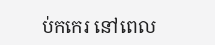ប់កកេរ នៅពេល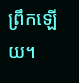ព្រឹកឡើយ។